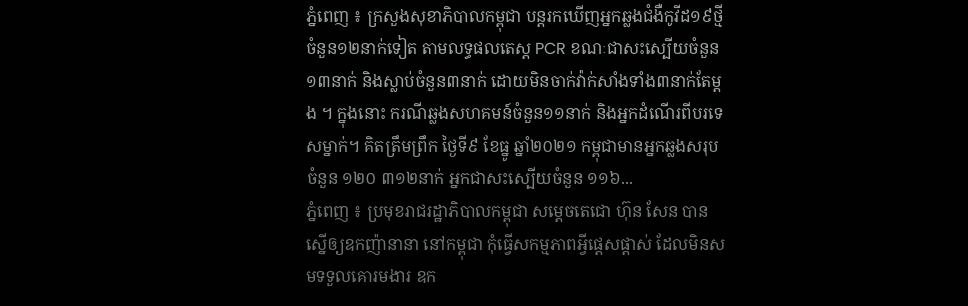ភ្នំពេញ ៖ ក្រសួងសុខាភិបាលកម្ពុជា បន្តរកឃើញអ្នកឆ្លងជំងឺកូវីដ១៩ថ្មីចំនួន១២នាក់ទៀត តាមលទ្ធផលតេស្ត PCR ខណៈជាសះស្បើយចំនួន១៣នាក់ និងស្លាប់ចំនួន៣នាក់ ដោយមិនចាក់វ៉ាក់សាំងទាំង៣នាក់តែម្តង ។ ក្នុងនោះ ករណីឆ្លងសហគមន៍ចំនួន១១នាក់ និងអ្នកដំណើរពីបរទេសម្នាក់។ គិតត្រឹមព្រឹក ថ្ងៃទី៩ ខែធ្នូ ឆ្នាំ២០២១ កម្ពុជាមានអ្នកឆ្លងសរុបចំនួន ១២០ ៣១២នាក់ អ្នកជាសះស្បើយចំនួន ១១៦...
ភ្នំពេញ ៖ ប្រមុខរាជរដ្ឋាភិបាលកម្ពុជា សម្តេចតេជោ ហ៊ុន សែន បានស្នើឲ្យឧកញ៉ានានា នៅកម្ពុជា កុំធ្វើសកម្មភាពអ្វីផ្តេសផ្តាស់ ដែលមិនសមទទួលគោរមងារ ឧក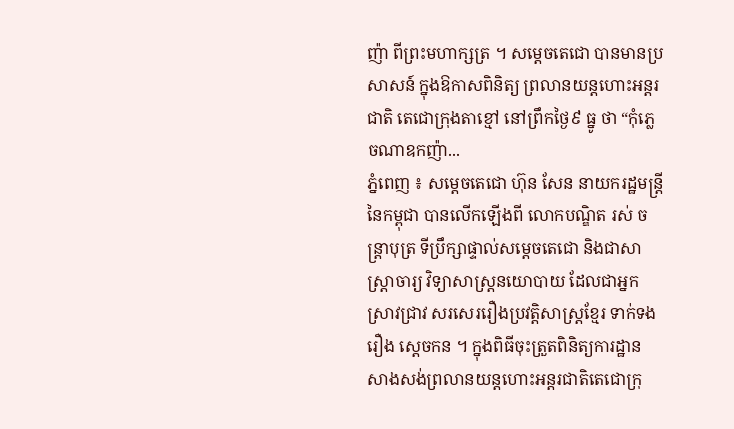ញ៉ា ពីព្រះមហាក្សត្រ ។ សម្តេចតេជោ បានមានប្រសាសន៍ ក្នុងឱកាសពិនិត្យ ព្រលានយន្តហោះអន្តរជាតិ តេជោក្រុងតាខ្មៅ នៅព្រឹកថ្ងៃ៩ ធ្នូ ថា “កុំភ្លេចណាឧកញ៉ា...
ភ្នំពេញ ៖ សម្ដេចតេជោ ហ៊ុន សែន នាយករដ្ឋមន្ដ្រីនៃកម្ពុជា បានលើកឡើងពី លោកបណ្ឌិត រស់ ចន្ត្រាបុត្រ ទីប្រឹក្សាផ្ទាល់សម្ដេចតេជោ និងជាសាស្ដ្រាចារ្យ វិទ្យាសាស្ដ្រនយោបាយ ដែលជាអ្នកស្រាវជ្រាវ សរសេររឿងប្រវត្តិសាស្ដ្រខ្មែរ ទាក់ទងរឿង ស្ដេចកន ។ ក្នុងពិធីចុះត្រួតពិនិត្យការដ្ឋាន សាងសង់ព្រលានយន្តហោះអន្តរជាតិតេជោក្រុ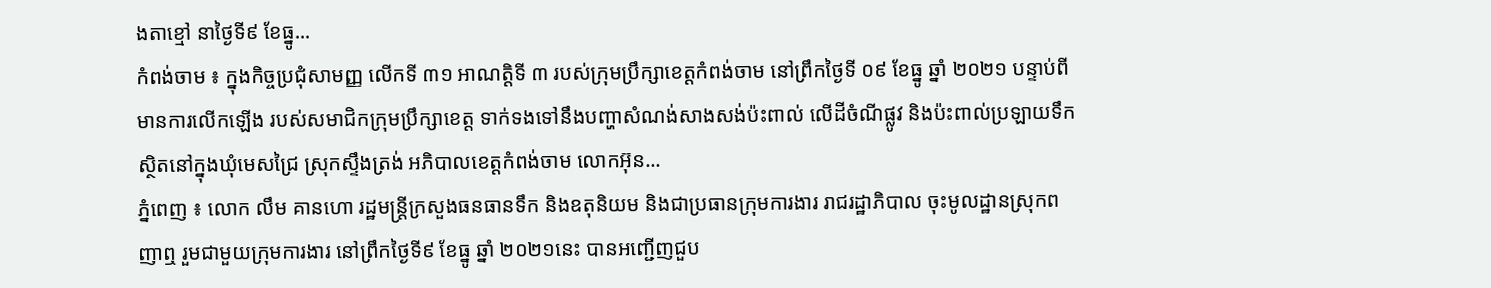ងតាខ្មៅ នាថ្ងៃទី៩ ខែធ្នូ...
កំពង់ចាម ៖ ក្នុងកិច្ចប្រជុំសាមញ្ញ លើកទី ៣១ អាណត្តិទី ៣ របស់ក្រុមប្រឹក្សាខេត្តកំពង់ចាម នៅព្រឹកថ្ងៃទី ០៩ ខែធ្នូ ឆ្នាំ ២០២១ បន្ទាប់ពីមានការលើកឡើង របស់សមាជិកក្រុមប្រឹក្សាខេត្ត ទាក់ទងទៅនឹងបញ្ហាសំណង់សាងសង់ប៉ះពាល់ លើដីចំណីផ្លូវ និងប៉ះពាល់ប្រឡាយទឹក ស្ថិតនៅក្នុងឃុំមេសជ្រៃ ស្រុកស្ទឹងត្រង់ អភិបាលខេត្តកំពង់ចាម លោកអ៊ុន...
ភ្នំពេញ ៖ លោក លឹម គានហោ រដ្ឋមន្ត្រីក្រសួងធនធានទឹក និងឧតុនិយម និងជាប្រធានក្រុមការងារ រាជរដ្ឋាភិបាល ចុះមូលដ្ឋានស្រុកពញាឮ រួមជាមួយក្រុមការងារ នៅព្រឹកថ្ងៃទី៩ ខែធ្នូ ឆ្នាំ ២០២១នេះ បានអញ្ជើញជួប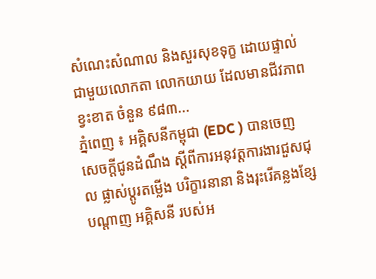សំណេះសំណាល និងសួរសុខទុក្ខ ដោយផ្ទាល់ជាមួយលោកតា លោកយាយ ដែលមានជីវភាពខ្វះខាត ចំនួន ៩៨៣...
ភ្នំពេញ ៖ អគ្គិសនីកម្ពុជា (EDC ) បានចេញ សេចក្តីជូនដំណឹង ស្តីពីការអនុវត្តការងារជួសជុល ផ្លាស់ប្តូរតម្លើង បរិក្ខារនានា និងរុះរើគន្លងខ្សែបណ្តាញ អគ្គិសនី របស់អ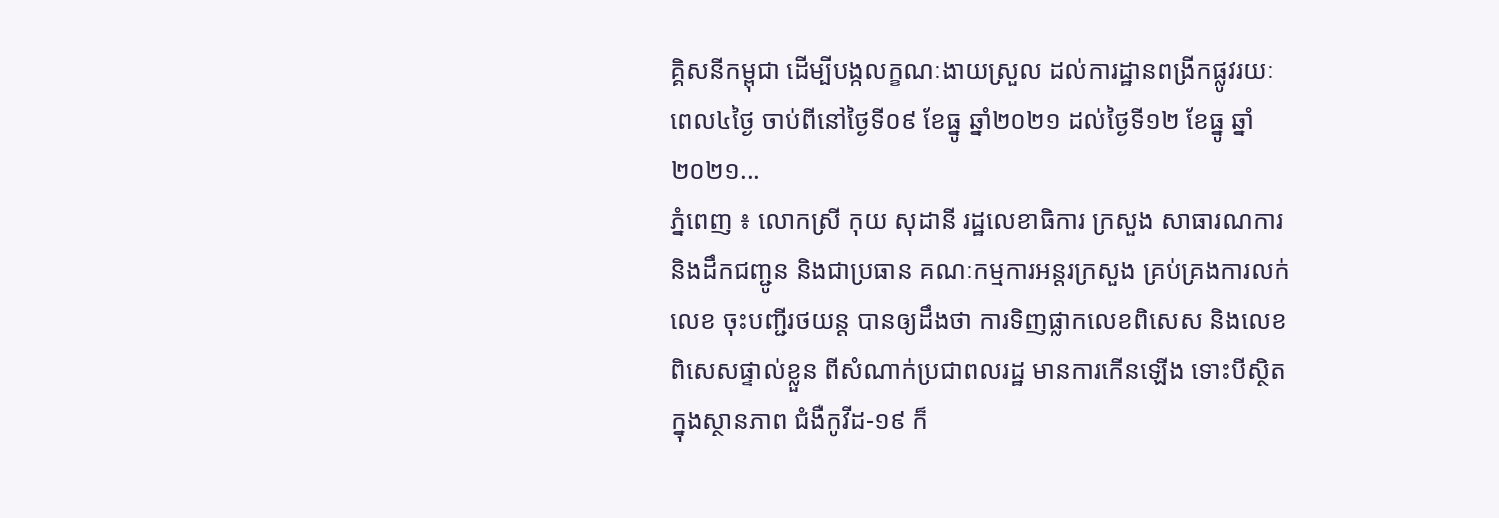គ្គិសនីកម្ពុជា ដើម្បីបង្កលក្ខណៈងាយស្រួល ដល់ការដ្ឋានពង្រីកផ្លូវរយៈ ពេល៤ថ្ងៃ ចាប់ពីនៅថ្ងៃទី០៩ ខែធ្នូ ឆ្នាំ២០២១ ដល់ថ្ងៃទី១២ ខែធ្នូ ឆ្នាំ២០២១...
ភ្នំពេញ ៖ លោកស្រី កុយ សុដានី រដ្ឋលេខាធិការ ក្រសួង សាធារណការ និងដឹកជញ្ជូន និងជាប្រធាន គណៈកម្មការអន្តរក្រសួង គ្រប់គ្រងការលក់លេខ ចុះបញ្ជីរថយន្ត បានឲ្យដឹងថា ការទិញផ្លាកលេខពិសេស និងលេខពិសេសផ្ទាល់ខ្លួន ពីសំណាក់ប្រជាពលរដ្ឋ មានការកើនឡើង ទោះបីស្ថិតក្នុងស្ថានភាព ជំងឺកូវីដ-១៩ ក៏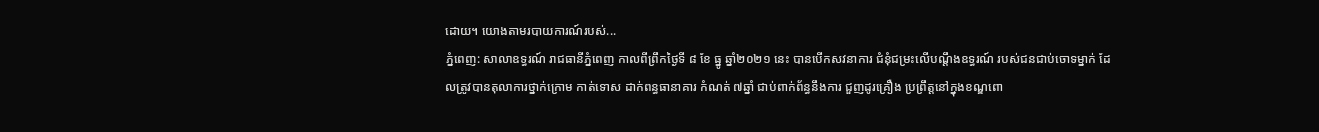ដោយ។ យោងតាមរបាយការណ៍របស់...
ភ្នំពេញ: សាលាឧទ្ធរណ៍ រាជធានីភ្នំពេញ កាលពីព្រឹកថ្ងៃទី ៨ ខែ ធ្នូ ឆ្នាំ២០២១ នេះ បានបើកសវនាការ ជំនុំជម្រះលើបណ្ដឹងឧទ្ធរណ៍ របស់ជនជាប់ចោទម្នាក់ ដែលត្រូវបានតុលាការថ្នាក់ក្រោម កាត់ទោស ដាក់ពន្ធធានាគារ កំណត់ ៧ឆ្នាំ ជាប់ពាក់ព័ន្ធនឹងការ ជួញដូរគ្រឿង ប្រព្រឹត្តនៅក្នុងខណ្ឌពោ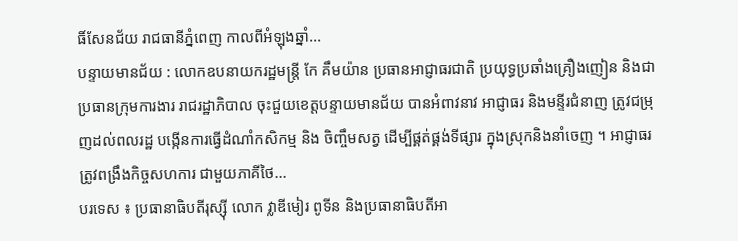ធិ៍សែនជ័យ រាជធានីភ្នំពេញ កាលពីអំឡុងឆ្នាំ...
បន្ទាយមានជ័យ : លោកឧបនាយករដ្ឋមន្ត្រី កែ គឹមយ៉ាន ប្រធានអាជ្ញាធរជាតិ ប្រយុទ្ធប្រឆាំងគ្រឿងញៀន និងជាប្រធានក្រុមការងារ រាជរដ្ឋាភិបាល ចុះជួយខេត្តបន្ទាយមានជ័យ បានអំពាវនាវ អាជ្ញាធរ និងមន្ទីរជំនាញ ត្រូវជម្រុញដល់ពលរដ្ឋ បង្កើនការធ្វើដំណាំកសិកម្ម និង ចិញ្ចឹមសត្វ ដើម្បីផ្គត់ផ្គង់ទីផ្សារ ក្នុងស្រុកនិងនាំចេញ ។ អាជ្ញាធរត្រូវពង្រឹងកិច្ចសហការ ជាមួយភាគីថៃ...
បរទេស ៖ ប្រធានាធិបតីរុស្ស៊ី លោក វ្លាឌីមៀរ ពូទីន និងប្រធានាធិបតីអា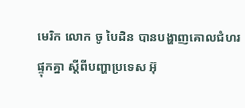មេរិក លោក ចូ បៃដិន បានបង្ហាញគោលជំហរផ្ទុកគ្នា ស្តីពីបញ្ហាប្រទេស អ៊ុ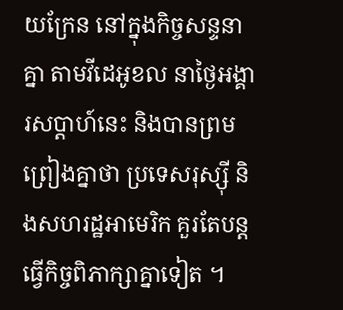យក្រែន នៅក្នុងកិច្ចសន្ទនាគ្នា តាមវីដេអូខល នាថ្ងៃអង្គារសប្ដាហ៍នេះ និងបានព្រមព្រៀងគ្នាថា ប្រទេសរុស្ស៊ី និងសហរដ្ឋអាមេរិក គួរតែបន្តធ្វើកិច្ចពិភាក្សាគ្នាទៀត ។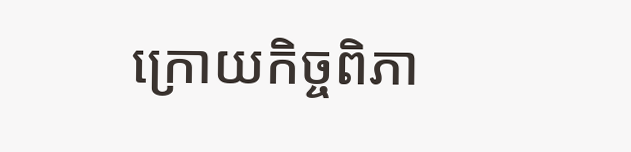ក្រោយកិច្ចពិភា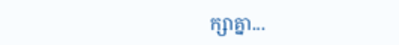ក្សាគ្នា...